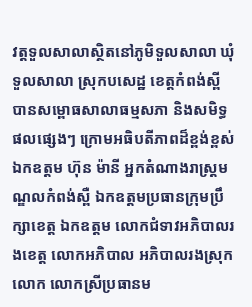វត្តទួលសាលាស្ថិតនៅភូមិទួលសាលា ឃុំទួលសាលា ស្រុកបសេដ្ឋ ខេត្តកំពង់ស្ពី បានសម្ពោធសាលាធម្មសភា និងសមិទ្ធផលផ្សេងៗ ក្រោមអធិបតីភាពដ៏ខ្ពង់ខ្ពស់ ឯកឧត្តម ហ៊ុន ម៉ានី អ្នកតំណាងរាស្រ្តមណ្ឌលកំពង់ស្ពឺ ឯកឧត្តមប្រធានក្រុមប្រឹក្សាខេត្ត ឯកឧត្តម លោកជំទាវអភិបាលរងខេត្ត លោកអភិបាល អភិបាលរងស្រុក លោក លោកស្រីប្រធានម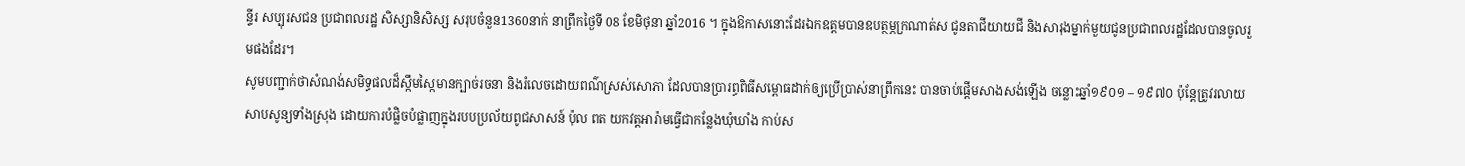ន្ទីរ សប្បុរសជន ប្រជាពលរដ្ឋ សិស្សានិសិស្ស សរុបចំនួន1360នាក់ នាព្រឹកថ្ងៃទី 08 ខែមិថុនា ឆ្នាំ2016 ។ ក្នុងឱកាសនោះដែរឯកឧត្តមបានឧបត្ថម្ភក្រណាត់ស ជូនតាជីយាយជី និងសារុងម្នាក់មួយជូនប្រជាពលរដ្ឋដែលបានចូលរួមផងដែរ។
សូមបញ្ជាក់ថាសំណង់សមិទ្ធផលដ៏ស្កឹមស្កៃមានក្បាច់រចនា និងរំលេចដោយពណ៌ស្រស់សោភា ដែលបានប្រារព្ធពិធីសម្ពោធដាក់ឲ្យប្រើប្រាស់នាព្រឹកនេះ បានចាប់ផ្តើមសាងសង់ឡើង ចន្លោះឆ្នាំ១៩០១ – ១៩៧០ ប៉ុន្តែត្រូវរលាយសាបសូន្យទាំងស្រុង ដោយការបំផ្លិចបំផ្លាញក្នុងរបបប្រល័យពូជសាសន៍ ប៉ុល ពត យកវត្តអារ៉ាមធ្វើជាកន្លែងឃុំឃាំង កាប់ស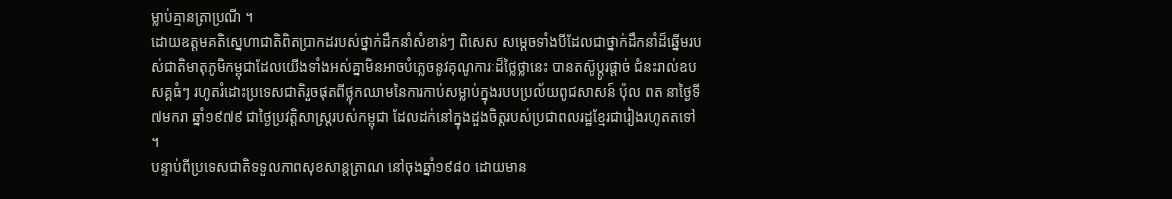ម្លាប់គ្មានត្រាប្រណី ។
ដោយឧត្តមគតិស្នេហាជាតិពិតប្រាកដរបស់ថ្នាក់ដឹកនាំសំខាន់ៗ ពិសេស សម្តេចទាំងបីដែលជាថ្នាក់ដឹកនាំដ៏ឆ្នើមរបស់ជាតិមាតុភូមិកម្ពុជាដែលយើងទាំងអស់គ្នាមិនអាចបំភ្លេចនូវគុណូការៈដ៏ថ្លៃថ្លានេះ បានតស៊ូប្តូរផ្តាច់ ជំនះរាល់ឧបសគ្គធំៗ រហូតរំដោះប្រទេសជាតិរួចផុតពីថ្លុកឈាមនៃការកាប់សម្លាប់ក្នុងរបបប្រល័យពូជសាសន៍ ប៉ុល ពត នាថ្ងៃទី ៧មករា ឆ្នាំ១៩៧៩ ជាថ្ងៃប្រវត្តិសាស្រ្តរបស់កម្ពុជា ដែលដក់នៅក្នុងដួងចិត្តរបស់ប្រជាពលរដ្ឋខ្មែរជារៀងរហូតតទៅ ។
បន្ទាប់ពីប្រទេសជាតិទទួលភាពសុខសាន្តត្រាណ នៅចុងឆ្នាំ១៩៨០ ដោយមាន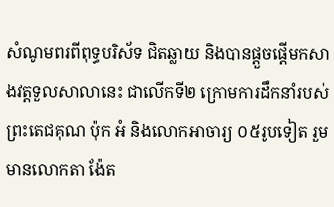សំណូមពរពីពុទ្ធបរិស័ទ ជិតឆ្លាយ និងបានផ្តួចផ្តើមកសាងវត្តទួលសាលានេះ ជាលើកទី២ ក្រោមការដឹកនាំរបស់ព្រះតេជគុណ ប៉ុក អំ និងលោកអាចារ្យ ០៥រូបទៀត រួមមានលោកតា ង៉ែត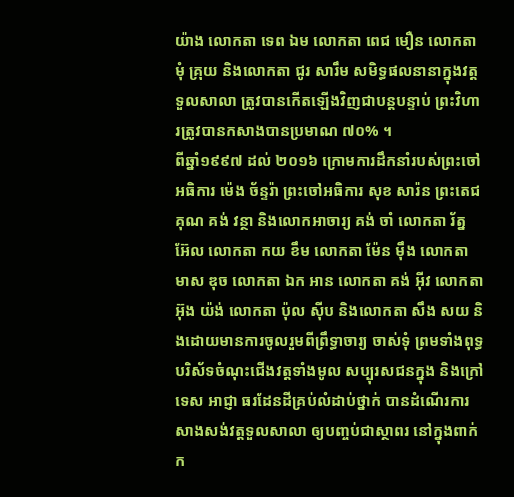យ៉ាង លោកតា ទេព ឯម លោកតា ពេជ មឿន លោកតា មុំ គ្រុយ និងលោកតា ជូរ សារឹម សមិទ្ធផលនានាក្នុងវត្តទួលសាលា ត្រូវបានកើតឡើងវិញជាបន្តបន្ទាប់ ព្រះវិហារត្រូវបានកសាងបានប្រមាណ ៧០% ។
ពីឆ្នាំ១៩៩៧ ដល់ ២០១៦ ក្រោមការដឹកនាំរបស់ព្រះចៅអធិការ ម៉េង ច័ន្ទរ៉ា ព្រះចៅអធិការ សុខ សារ៉ន ព្រះតេជគុណ គង់ វន្ថា និងលោកអាចារ្យ គង់ ចាំ លោកតា រ័ត្ន អ៊ែល លោកតា កយ ខឹម លោកតា ម៉ែន ម៉ឹង លោកតា មាស ឌុច លោកតា ឯក អាន លោកតា គង់ អ៊ីវ លោកតា អ៊ុង យ៉ង់ លោកតា ប៉ុល ស៊ីប និងលោកតា សឹង សយ និងដោយមានការចូលរួមពីព្រឹទ្ធាចារ្យ ចាស់ទុំ ព្រមទាំងពុទ្ធបរិស័ទចំណុះជើងវត្តទាំងមូល សប្បុរសជនក្នុង និងក្រៅទេស អាជ្ញា ធរដែនដីគ្រប់លំដាប់ថ្នាក់ បានដំណើរការសាងសង់វត្តទួលសាលា ឲ្យបញ្ចប់ជាស្ថាពរ នៅក្នុងពាក់ក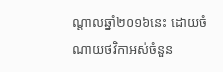ណ្តាលឆ្នាំ២០១៦នេះ ដោយចំណាយថវិកាអស់ចំនួន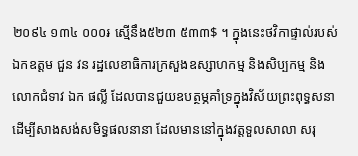២០៩៤ ១៣៤ ០០០៛ ស្មើនឹង៥២៣ ៥៣៣$ ។ ក្នុងនេះថវិកាផ្ទាល់របស់ឯកឧត្តម ជួន វន រដ្ឋលេខាធិការក្រសួងឧស្សាហកម្ម និងសិប្បកម្ម និង លោកជំទាវ ឯក ផល្លី ដែលបានជួយឧបត្ថម្ភគាំទ្រក្នុងវិស័យព្រះពុទ្ធសនា ដើម្បីសាងសង់សមិទ្ធផលនានា ដែលមាននៅក្នុងវត្តទួលសាលា សរុ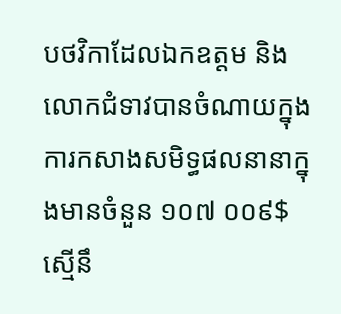បថវិកាដែលឯកឧត្តម និងលោកជំទាវបានចំណាយក្នុងការកសាងសមិទ្ធផលនានាក្នុងមានចំនួន ១០៧ ០០៩$ ស្មើនឹ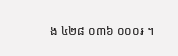ង ៤២៨ ០៣៦ ០០០៛ ។